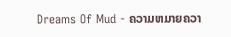Dreams Of Mud - ຄວາມຫມາຍຄວາ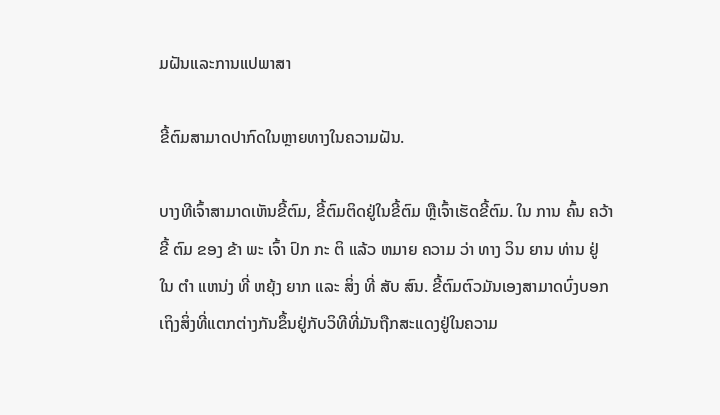ມຝັນແລະການແປພາສາ

ຂີ້ຕົມສາມາດປາກົດໃນຫຼາຍທາງໃນຄວາມຝັນ.

ບາງທີເຈົ້າສາມາດເຫັນຂີ້ຕົມ, ຂີ້ຕົມຕິດຢູ່ໃນຂີ້ຕົມ ຫຼືເຈົ້າເຮັດຂີ້ຕົມ. ໃນ ການ ຄົ້ນ ຄວ້າ ຂີ້ ຕົມ ຂອງ ຂ້າ ພະ ເຈົ້າ ປົກ ກະ ຕິ ແລ້ວ ຫມາຍ ຄວາມ ວ່າ ທາງ ວິນ ຍານ ທ່ານ ຢູ່ ໃນ ຕໍາ ແຫນ່ງ ທີ່ ຫຍຸ້ງ ຍາກ ແລະ ສິ່ງ ທີ່ ສັບ ສົນ. ຂີ້ຕົມຕົວມັນເອງສາມາດບົ່ງບອກເຖິງສິ່ງທີ່ແຕກຕ່າງກັນຂຶ້ນຢູ່ກັບວິທີທີ່ມັນຖືກສະແດງຢູ່ໃນຄວາມ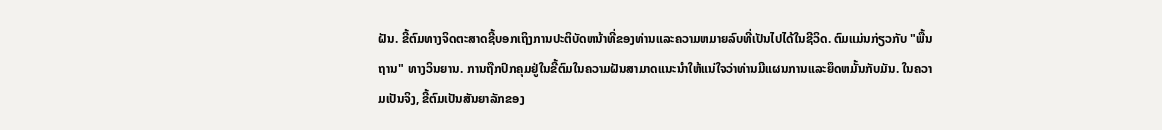ຝັນ. ຂີ້ຕົມທາງຈິດຕະສາດຊີ້ບອກເຖິງການປະຕິບັດຫນ້າທີ່ຂອງທ່ານແລະຄວາມຫມາຍລົບທີ່ເປັນໄປໄດ້ໃນຊີວິດ. ຕົມແມ່ນກ່ຽວກັບ "ພື້ນຖານ" ທາງວິນຍານ. ການຖືກປົກຄຸມຢູ່ໃນຂີ້ຕົມໃນຄວາມຝັນສາມາດແນະນໍາໃຫ້ແນ່ໃຈວ່າທ່ານມີແຜນການແລະຍຶດຫມັ້ນກັບມັນ. ໃນຄວາມເປັນຈິງ, ຂີ້ຕົມເປັນສັນຍາລັກຂອງ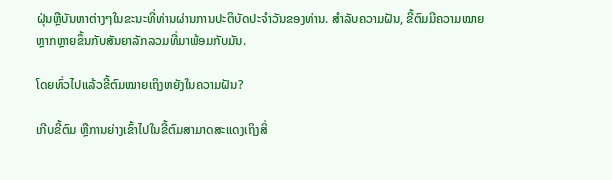ຝຸ່ນຫຼືບັນຫາຕ່າງໆໃນຂະນະທີ່ທ່ານຜ່ານການປະຕິບັດປະຈໍາວັນຂອງທ່ານ. ສຳລັບຄວາມຝັນ, ຂີ້ຕົມມີຄວາມໝາຍຫຼາກຫຼາຍຂຶ້ນກັບສັນຍາລັກລວມທີ່ມາພ້ອມກັບມັນ.

ໂດຍທົ່ວໄປແລ້ວຂີ້ຕົມໝາຍເຖິງຫຍັງໃນຄວາມຝັນ?

ເກີບຂີ້ຕົມ ຫຼືການຍ່າງເຂົ້າໄປໃນຂີ້ຕົມສາມາດສະແດງເຖິງສິ່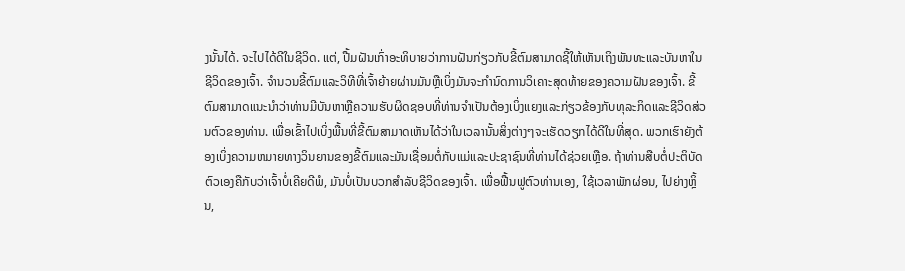ງນັ້ນໄດ້. ຈະໄປໄດ້ດີໃນຊີວິດ. ແຕ່, ປື້ມຝັນເກົ່າອະທິບາຍວ່າການຝັນກ່ຽວກັບຂີ້ຕົມສາມາດຊີ້ໃຫ້ເຫັນເຖິງພັນທະແລະບັນຫາໃນຊີວິດຂອງເຈົ້າ. ຈໍານວນຂີ້ຕົມແລະວິທີທີ່ເຈົ້າຍ້າຍຜ່ານມັນຫຼືເບິ່ງມັນຈະກໍານົດການວິເຄາະສຸດທ້າຍຂອງຄວາມຝັນຂອງເຈົ້າ. ຂີ້ຕົມສາມາດແນະນໍາວ່າທ່ານມີບັນຫາຫຼືຄວາມຮັບຜິດຊອບທີ່ທ່ານຈໍາເປັນຕ້ອງເບິ່ງແຍງແລະກ່ຽວຂ້ອງກັບທຸລະກິດແລະຊີວິດສ່ວນຕົວຂອງທ່ານ. ເພື່ອເຂົ້າໄປເບິ່ງພື້ນທີ່ຂີ້ຕົມສາມາດເຫັນໄດ້ວ່າໃນເວລານັ້ນສິ່ງຕ່າງໆຈະເຮັດວຽກໄດ້ດີໃນທີ່ສຸດ. ພວກເຮົາຍັງຕ້ອງເບິ່ງຄວາມຫມາຍທາງວິນຍານຂອງຂີ້ຕົມແລະມັນເຊື່ອມຕໍ່ກັບແມ່ແລະປະຊາຊົນທີ່ທ່ານໄດ້ຊ່ວຍເຫຼືອ. ຖ້າທ່ານສືບຕໍ່ປະຕິບັດຕົວເອງຄືກັບວ່າເຈົ້າບໍ່ເຄີຍດີພໍ, ມັນບໍ່ເປັນບວກສໍາລັບຊີວິດຂອງເຈົ້າ. ເພື່ອຟື້ນຟູຕົວທ່ານເອງ, ໃຊ້ເວລາພັກຜ່ອນ, ໄປຍ່າງຫຼິ້ນ,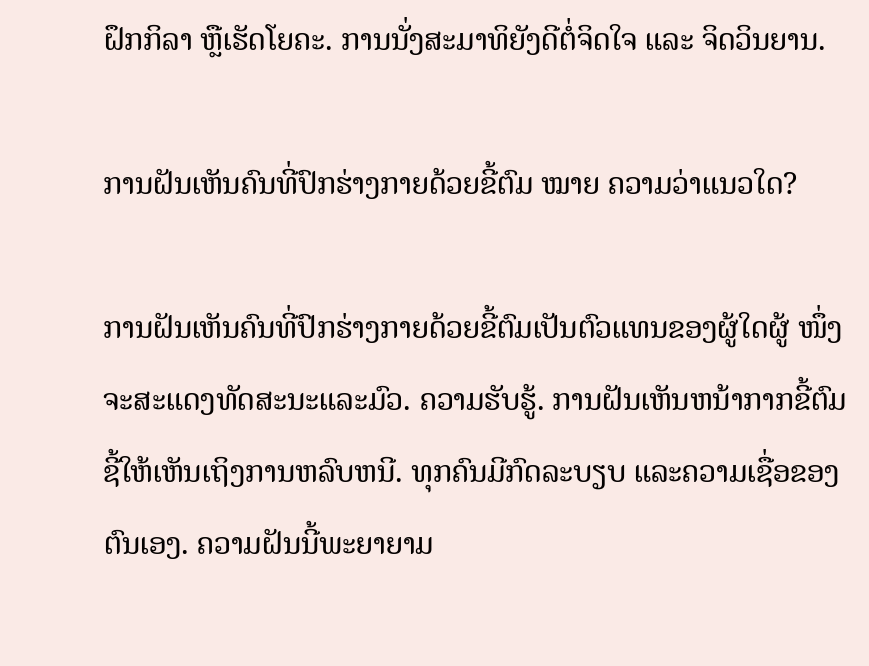ຝຶກກິລາ ຫຼືເຮັດໂຍຄະ. ການນັ່ງສະມາທິຍັງດີຕໍ່ຈິດໃຈ ແລະ ຈິດວິນຍານ.

ການຝັນເຫັນຄົນທີ່ປົກຮ່າງກາຍດ້ວຍຂີ້ຕົມ ໝາຍ ຄວາມວ່າແນວໃດ?

ການຝັນເຫັນຄົນທີ່ປົກຮ່າງກາຍດ້ວຍຂີ້ຕົມເປັນຕົວແທນຂອງຜູ້ໃດຜູ້ ໜຶ່ງ ຈະສະແດງທັດສະນະແລະມົວ. ຄວາມຮັບຮູ້. ການຝັນເຫັນຫນ້າກາກຂີ້ຕົມຊີ້ໃຫ້ເຫັນເຖິງການຫລົບຫນີ. ທຸກຄົນມີກົດລະບຽບ ແລະຄວາມເຊື່ອຂອງຕົນເອງ. ຄວາມຝັນນີ້ພະຍາຍາມ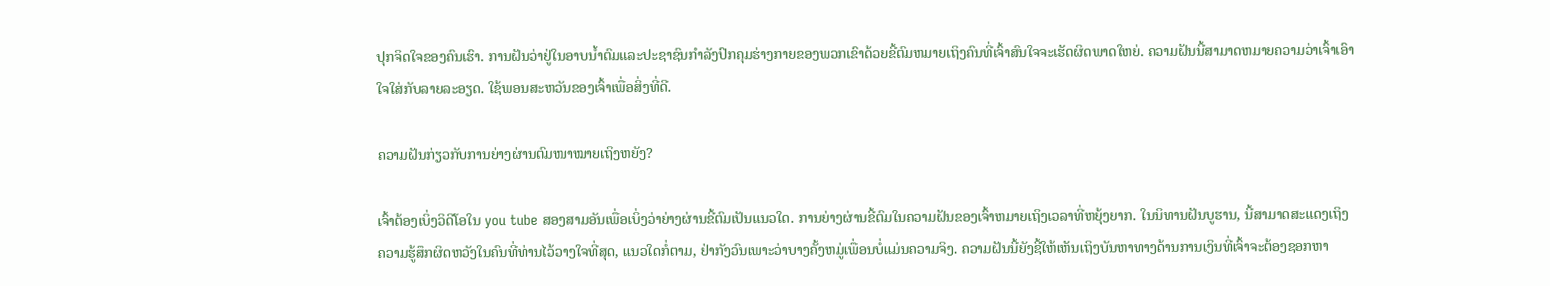ປຸກຈິດໃຈຂອງຄົນເຮົາ. ການຝັນວ່າຢູ່ໃນອາບນ້ຳຕົມແລະປະຊາຊົນກໍາລັງປົກຄຸມຮ່າງກາຍຂອງພວກເຂົາດ້ວຍຂີ້ຕົມຫມາຍເຖິງຄົນທີ່ເຈົ້າສົນໃຈຈະເຮັດຜິດພາດໃຫຍ່. ຄວາມຝັນນີ້ສາມາດຫມາຍຄວາມວ່າເຈົ້າເອົາໃຈໃສ່ກັບລາຍລະອຽດ. ໃຊ້ພອນສະຫວັນຂອງເຈົ້າເພື່ອສິ່ງທີ່ດີ.

ຄວາມຝັນກ່ຽວກັບການຍ່າງຜ່ານຕົມໜາໝາຍເຖິງຫຍັງ?

ເຈົ້າຕ້ອງເບິ່ງວິດີໂອໃນ you tube ສອງສາມອັນເພື່ອເບິ່ງວ່າຍ່າງຜ່ານຂີ້ຕົມເປັນແນວໃດ. ການຍ່າງຜ່ານຂີ້ຕົມໃນຄວາມຝັນຂອງເຈົ້າຫມາຍເຖິງເວລາທີ່ຫຍຸ້ງຍາກ. ໃນນິທານຝັນບູຮານ, ນີ້ສາມາດສະແດງເຖິງຄວາມຮູ້ສຶກຜິດຫວັງໃນຄົນທີ່ທ່ານໄວ້ວາງໃຈທີ່ສຸດ, ແນວໃດກໍ່ຕາມ, ຢ່າກັງວົນເພາະວ່າບາງຄັ້ງຫມູ່ເພື່ອນບໍ່ແມ່ນຄວາມຈິງ. ຄວາມຝັນນີ້ຍັງຊີ້ໃຫ້ເຫັນເຖິງບັນຫາທາງດ້ານການເງິນທີ່ເຈົ້າຈະຕ້ອງຊອກຫາ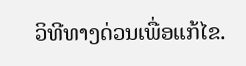ວິທີທາງດ່ວນເພື່ອແກ້ໄຂ.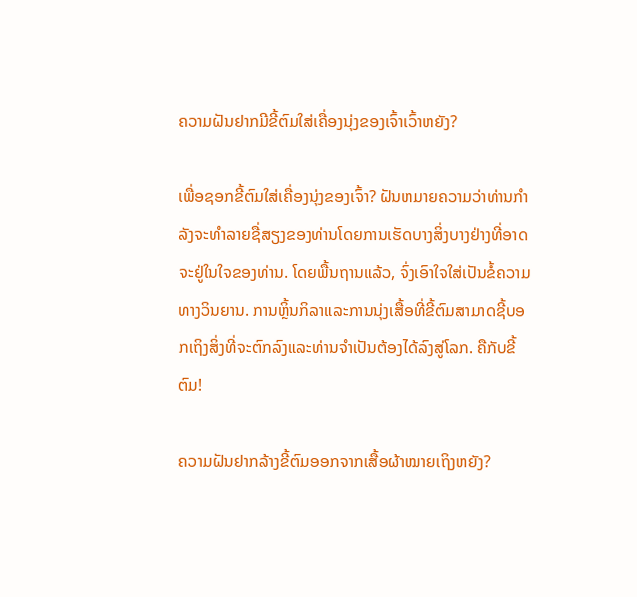ຄວາມຝັນຢາກມີຂີ້ຕົມໃສ່ເຄື່ອງນຸ່ງຂອງເຈົ້າເວົ້າຫຍັງ?

ເພື່ອຊອກຂີ້ຕົມໃສ່ເຄື່ອງນຸ່ງຂອງເຈົ້າ? ຝັນຫມາຍຄວາມວ່າທ່ານກໍາລັງຈະທໍາລາຍຊື່ສຽງຂອງທ່ານໂດຍການເຮັດບາງສິ່ງບາງຢ່າງທີ່ອາດຈະຢູ່ໃນໃຈຂອງທ່ານ. ໂດຍພື້ນຖານແລ້ວ, ຈົ່ງເອົາໃຈໃສ່ເປັນຂໍ້ຄວາມທາງວິນຍານ. ການຫຼິ້ນກິລາແລະການນຸ່ງເສື້ອທີ່ຂີ້ຕົມສາມາດຊີ້ບອກເຖິງສິ່ງທີ່ຈະຕົກລົງແລະທ່ານຈໍາເປັນຕ້ອງໄດ້ລົງສູ່ໂລກ. ຄືກັບຂີ້ຕົມ!

ຄວາມຝັນຢາກລ້າງຂີ້ຕົມອອກຈາກເສື້ອຜ້າໝາຍເຖິງຫຍັງ?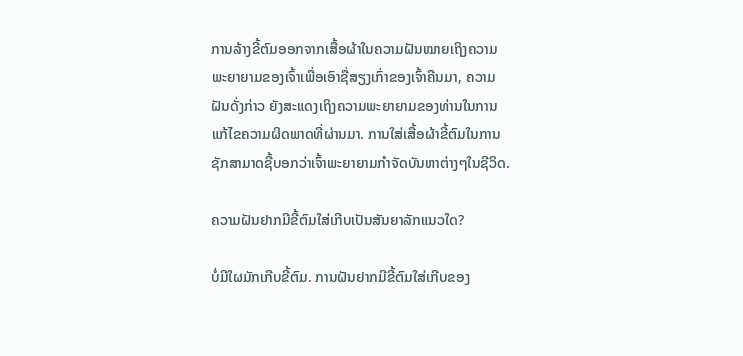ການລ້າງຂີ້ຕົມອອກຈາກເສື້ອຜ້າໃນຄວາມຝັນໝາຍເຖິງຄວາມພະຍາຍາມຂອງເຈົ້າເພື່ອເອົາຊື່ສຽງເກົ່າຂອງເຈົ້າຄືນມາ, ຄວາມຝັນດັ່ງກ່າວ ຍັງສະແດງເຖິງຄວາມພະຍາຍາມຂອງທ່ານໃນການແກ້ໄຂຄວາມຜິດພາດທີ່ຜ່ານມາ. ການໃສ່ເສື້ອຜ້າຂີ້ຕົມໃນການຊັກສາມາດຊີ້ບອກວ່າເຈົ້າພະຍາຍາມກຳຈັດບັນຫາຕ່າງໆໃນຊີວິດ.

ຄວາມຝັນຢາກມີຂີ້ຕົມໃສ່ເກີບເປັນສັນຍາລັກແນວໃດ?

ບໍ່ມີໃຜມັກເກີບຂີ້ຕົມ. ການຝັນຢາກມີຂີ້ຕົມໃສ່ເກີບຂອງ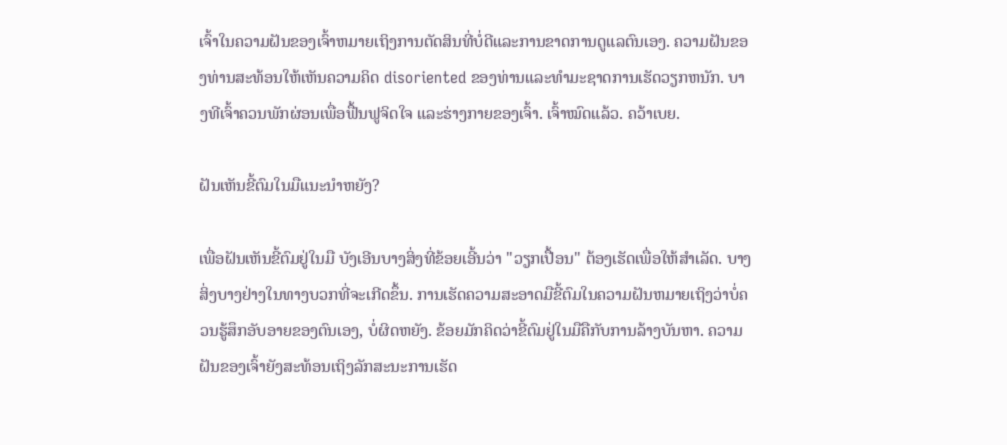ເຈົ້າໃນຄວາມຝັນຂອງເຈົ້າຫມາຍເຖິງການຕັດສິນທີ່ບໍ່ດີແລະການຂາດການດູແລຕົນເອງ. ຄວາມຝັນຂອງທ່ານສະທ້ອນໃຫ້ເຫັນຄວາມຄິດ disoriented ຂອງທ່ານແລະທໍາມະຊາດການເຮັດວຽກຫນັກ. ບາງທີເຈົ້າຄວນພັກຜ່ອນເພື່ອຟື້ນຟູຈິດໃຈ ແລະຮ່າງກາຍຂອງເຈົ້າ. ເຈົ້າໝົດແລ້ວ. ຄວ້າເບຍ.

ຝັນເຫັນຂີ້ຕົມໃນມືແນະນຳຫຍັງ?

ເພື່ອຝັນເຫັນຂີ້ຕົມຢູ່ໃນມື ບັງເອີນບາງສິ່ງທີ່ຂ້ອຍເອີ້ນວ່າ "ວຽກເປື້ອນ" ຕ້ອງເຮັດເພື່ອໃຫ້ສຳເລັດ. ບາງສິ່ງບາງຢ່າງໃນທາງບວກທີ່ຈະເກີດຂຶ້ນ. ການເຮັດຄວາມສະອາດມືຂີ້ຕົມໃນຄວາມຝັນຫມາຍເຖິງວ່າບໍ່ຄວນຮູ້ສຶກອັບອາຍຂອງຕົນເອງ, ບໍ່ຜິດຫຍັງ. ຂ້ອຍມັກຄິດວ່າຂີ້ຕົມຢູ່ໃນມືຄືກັບການລ້າງບັນຫາ. ຄວາມຝັນຂອງເຈົ້າຍັງສະທ້ອນເຖິງລັກສະນະການເຮັດ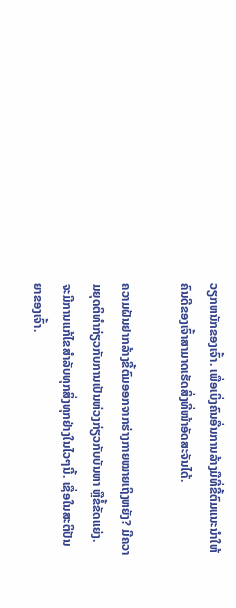ວຽກຫນັກຂອງເຈົ້າ. ເພື່ອເບິ່ງຄົນອື່ນການລ້າງມືທີ່ຂີ້ຕົມແນະນຳໃຫ້ຄົນດີຂອງເຈົ້າສາມາດເຮັດສິ່ງທີ່ໜ້າອັດສະຈັນໄດ້.

ຄວາມຝັນຢາກລ້າງຂີ້ຕົມອອກຈາກຮ່າງກາຍໝາຍເຖິງຫຍັງ? ມີຄວາມຍຸດຕິທຳກ່ຽວກັບການເປັນຫ່ວງກ່ຽວກັບບັນຫາ ຫຼືຂໍ້ຂັດແຍ່ງ. ຈະມີການແກ້ໄຂສໍາລັບທຸກສິ່ງທຸກຢ່າງໃນໄວໆນີ້. ເຊື່ອໃນສະຕິປັນຍາຂອງເຈົ້າ.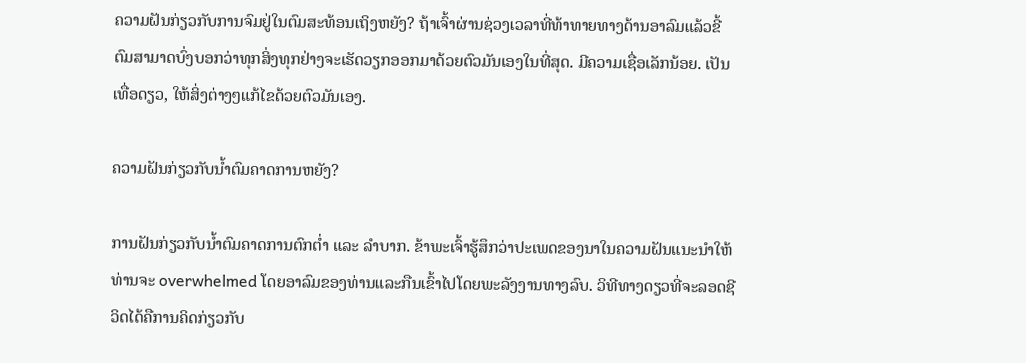ຄວາມຝັນກ່ຽວກັບການຈົມຢູ່ໃນຕົມສະທ້ອນເຖິງຫຍັງ? ຖ້າເຈົ້າຜ່ານຊ່ວງເວລາທີ່ທ້າທາຍທາງດ້ານອາລົມແລ້ວຂີ້ຕົມສາມາດບົ່ງບອກວ່າທຸກສິ່ງທຸກຢ່າງຈະເຮັດວຽກອອກມາດ້ວຍຕົວມັນເອງໃນທີ່ສຸດ. ມີຄວາມເຊື່ອເລັກນ້ອຍ. ເປັນເທື່ອດຽວ, ໃຫ້ສິ່ງຕ່າງໆແກ້ໄຂດ້ວຍຕົວມັນເອງ.

ຄວາມຝັນກ່ຽວກັບນ້ຳຕົມຄາດການຫຍັງ?

ການຝັນກ່ຽວກັບນ້ຳຕົມຄາດການຕົກຕໍ່າ ແລະ ລຳບາກ. ຂ້າພະເຈົ້າຮູ້ສຶກວ່າປະເພດຂອງນາໃນຄວາມຝັນແນະນໍາໃຫ້ທ່ານຈະ overwhelmed ໂດຍອາລົມຂອງທ່ານແລະກືນເຂົ້າໄປໂດຍພະລັງງານທາງລົບ. ວິທີທາງດຽວທີ່ຈະລອດຊີວິດໄດ້ຄືການຄິດກ່ຽວກັບ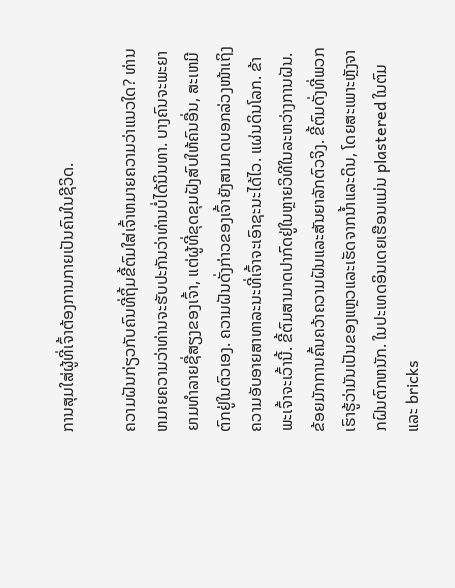ການສຸມໃສ່ຜູ້ທີ່ເຈົ້າຕ້ອງການກາຍເປັນຄົນໃນຊີວິດ.

ຄວາມຝັນກ່ຽວກັບຄົນທີ່ຖິ້ມຂີ້ຕົມໃສ່ເຈົ້າຫມາຍຄວາມວ່າແນວໃດ? ທ່ານຫມາຍຄວາມວ່າທ່ານຈະຮັບປະກັນວ່າທ່ານບໍ່ໄດ້ນິນທາ. ບາງຄົນຈະພະຍາຍາມທໍາລາຍຊື່ສຽງຂອງເຈົ້າ, ແຕ່ຜູ້ທີ່ຂຸດຂຸມຝັງສົບໃຫ້ຄົນອື່ນ, ສະເຫມີຕົກຢູ່ໃນຕົວເອງ. ຄວາມຝັນດັ່ງກ່າວຂອງເຈົ້າຍັງສາມາດບອກລ່ວງໜ້າເຖິງຄວາມອັບອາຍສາທາລະນະທີ່ເຈົ້າຈະເອົາຊະນະໄດ້ໄວ. ແຜ່ນດິນໂລກ. ຂ້າພະເຈົ້າຈະເວົ້ານີ້. ຂີ້ຕົມສາມາດປາກົດຢູ່ໃນຫຼາຍວິທີໃນລະຫວ່າງການຝັນ. ຂ້ອຍມັກການຄົ້ນຄວ້າຄວາມຝັນແລະສັນຍາລັກຕົວຈິງ. ຂີ້ຕົມດັ່ງທີ່ພວກເຮົາຮູ້ວ່າມັນເປັນຂອງແຫຼວແລະເຮັດຈາກນ້ຳແລະດິນ, ໂດຍສະເພາະຫຼັງຈາກຝົນຕົກຫນັກ. ໃນປະເທດອິນເດຍເຮືອນແມ່ນ plastered ໃນຕົມແລະ bricks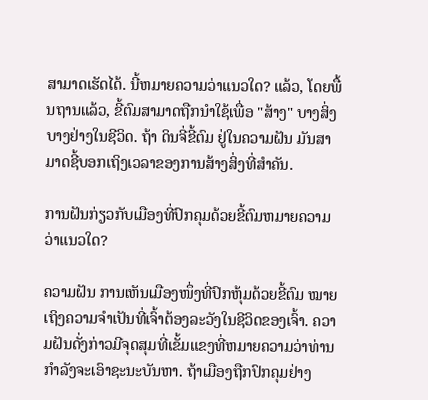ສາມາດເຮັດໄດ້. ນີ້ຫມາຍຄວາມວ່າແນວໃດ? ແລ້ວ, ໂດຍພື້ນຖານແລ້ວ, ຂີ້ຕົມສາມາດຖືກນໍາໃຊ້ເພື່ອ "ສ້າງ" ບາງສິ່ງບາງຢ່າງໃນຊີວິດ. ຖ້າ ດິນຈີ່ຂີ້ຕົມ ຢູ່ໃນຄວາມຝັນ ມັນສາມາດຊີ້ບອກເຖິງເວລາຂອງການສ້າງສິ່ງທີ່ສໍາຄັນ.

ການຝັນກ່ຽວກັບເມືອງທີ່ປົກຄຸມດ້ວຍຂີ້ຕົມຫມາຍຄວາມວ່າແນວໃດ?

ຄວາມຝັນ ການເຫັນເມືອງໜຶ່ງທີ່ປົກຫຸ້ມດ້ວຍຂີ້ຕົມ ໝາຍເຖິງຄວາມຈຳເປັນທີ່ເຈົ້າຕ້ອງລະວັງໃນຊີວິດຂອງເຈົ້າ. ຄວາມຝັນດັ່ງກ່າວມີຈຸດສຸມທີ່ເຂັ້ມແຂງທີ່ຫມາຍຄວາມວ່າທ່ານກໍາລັງຈະເອົາຊະນະບັນຫາ. ຖ້າເມືອງຖືກປົກຄຸມຢ່າງ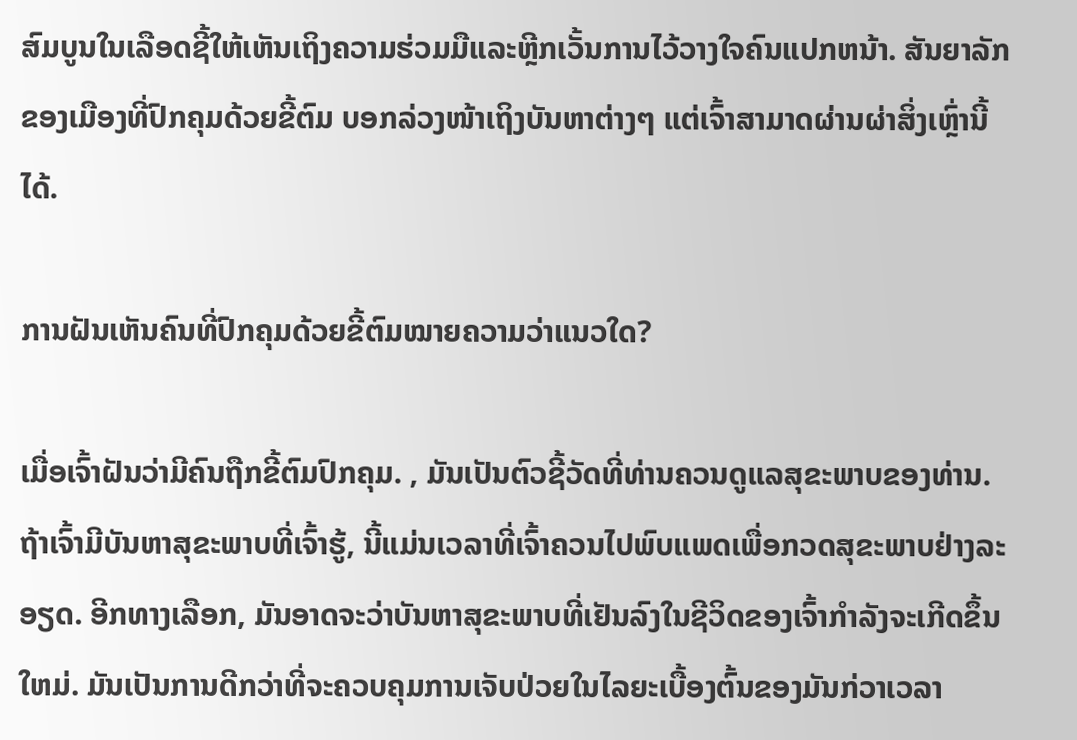ສົມບູນໃນເລືອດຊີ້ໃຫ້ເຫັນເຖິງຄວາມຮ່ວມມືແລະຫຼີກເວັ້ນການໄວ້ວາງໃຈຄົນແປກຫນ້າ. ສັນຍາລັກຂອງເມືອງທີ່ປົກຄຸມດ້ວຍຂີ້ຕົມ ບອກລ່ວງໜ້າເຖິງບັນຫາຕ່າງໆ ແຕ່ເຈົ້າສາມາດຜ່ານຜ່າສິ່ງເຫຼົ່ານີ້ໄດ້.

ການຝັນເຫັນຄົນທີ່ປົກຄຸມດ້ວຍຂີ້ຕົມໝາຍຄວາມວ່າແນວໃດ?

ເມື່ອເຈົ້າຝັນວ່າມີຄົນຖືກຂີ້ຕົມປົກຄຸມ. , ມັນເປັນຕົວຊີ້ວັດທີ່ທ່ານຄວນດູແລສຸຂະພາບຂອງທ່ານ. ຖ້າເຈົ້າມີບັນຫາສຸຂະພາບທີ່ເຈົ້າຮູ້, ນີ້ແມ່ນເວລາທີ່ເຈົ້າຄວນໄປພົບແພດເພື່ອກວດສຸຂະພາບຢ່າງລະອຽດ. ອີກທາງເລືອກ, ມັນອາດຈະວ່າບັນຫາສຸຂະພາບທີ່ເຢັນລົງໃນຊີວິດຂອງເຈົ້າກໍາລັງຈະເກີດຂຶ້ນໃຫມ່. ມັນເປັນການດີກວ່າທີ່ຈະຄວບຄຸມການເຈັບປ່ວຍໃນໄລຍະເບື້ອງຕົ້ນຂອງມັນກ່ວາເວລາ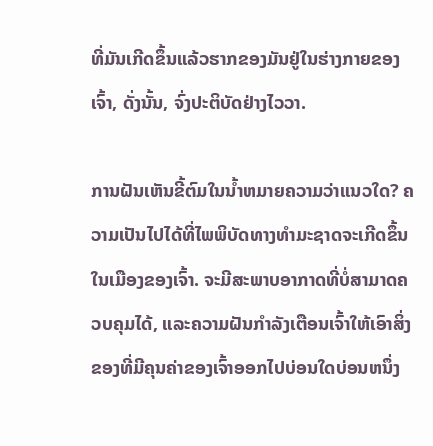ທີ່ມັນເກີດຂຶ້ນແລ້ວຮາກຂອງມັນຢູ່ໃນຮ່າງກາຍຂອງເຈົ້າ, ດັ່ງນັ້ນ, ຈົ່ງປະຕິບັດຢ່າງໄວວາ.

ການຝັນເຫັນຂີ້ຕົມໃນນ້ຳຫມາຍຄວາມວ່າແນວໃດ? ຄວາມເປັນໄປໄດ້ທີ່ໄພພິບັດທາງທໍາມະຊາດຈະເກີດຂຶ້ນໃນເມືອງຂອງເຈົ້າ. ຈະມີສະພາບອາກາດທີ່ບໍ່ສາມາດຄວບຄຸມໄດ້, ແລະຄວາມຝັນກໍາລັງເຕືອນເຈົ້າໃຫ້ເອົາສິ່ງຂອງທີ່ມີຄຸນຄ່າຂອງເຈົ້າອອກໄປບ່ອນໃດບ່ອນຫນຶ່ງ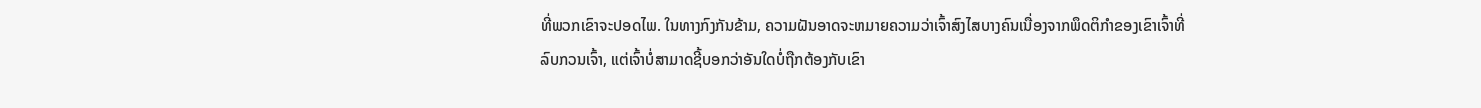ທີ່ພວກເຂົາຈະປອດໄພ. ໃນທາງກົງກັນຂ້າມ, ຄວາມຝັນອາດຈະຫມາຍຄວາມວ່າເຈົ້າສົງໄສບາງຄົນເນື່ອງຈາກພຶດຕິກໍາຂອງເຂົາເຈົ້າທີ່ລົບກວນເຈົ້າ, ແຕ່ເຈົ້າບໍ່ສາມາດຊີ້ບອກວ່າອັນໃດບໍ່ຖືກຕ້ອງກັບເຂົາ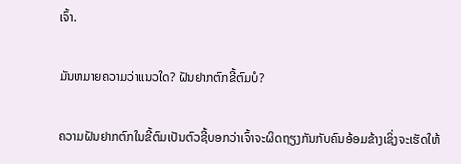ເຈົ້າ.

ມັນຫມາຍຄວາມວ່າແນວໃດ? ຝັນຢາກຕົກຂີ້ຕົມບໍ?

ຄວາມຝັນຢາກຕົກໃນຂີ້ຕົມເປັນຕົວຊີ້ບອກວ່າເຈົ້າຈະຜິດຖຽງກັນກັບຄົນອ້ອມຂ້າງເຊິ່ງຈະເຮັດໃຫ້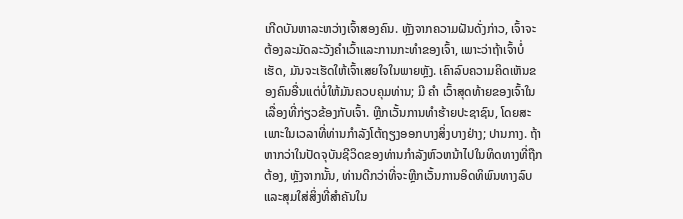ເກີດບັນຫາລະຫວ່າງເຈົ້າສອງຄົນ. ຫຼັງຈາກຄວາມຝັນດັ່ງກ່າວ, ເຈົ້າຈະຕ້ອງລະມັດລະວັງຄໍາເວົ້າແລະການກະທໍາຂອງເຈົ້າ, ເພາະວ່າຖ້າເຈົ້າບໍ່ເຮັດ, ມັນຈະເຮັດໃຫ້ເຈົ້າເສຍໃຈໃນພາຍຫຼັງ. ເຄົາລົບຄວາມຄິດເຫັນຂອງຄົນອື່ນແຕ່ບໍ່ໃຫ້ມັນຄວບຄຸມທ່ານ; ມີ ຄຳ ເວົ້າສຸດທ້າຍຂອງເຈົ້າໃນເລື່ອງທີ່ກ່ຽວຂ້ອງກັບເຈົ້າ. ຫຼີກເວັ້ນການທໍາຮ້າຍປະຊາຊົນ, ໂດຍສະເພາະໃນເວລາທີ່ທ່ານກໍາລັງໂຕ້ຖຽງອອກບາງສິ່ງບາງຢ່າງ; ປານກາງ. ຖ້າຫາກວ່າໃນປັດຈຸບັນຊີວິດຂອງທ່ານກໍາລັງຫົວຫນ້າໄປໃນທິດທາງທີ່ຖືກຕ້ອງ, ຫຼັງຈາກນັ້ນ, ທ່ານດີກວ່າທີ່ຈະຫຼີກເວັ້ນການອິດທິພົນທາງລົບແລະສຸມໃສ່ສິ່ງທີ່ສໍາຄັນໃນ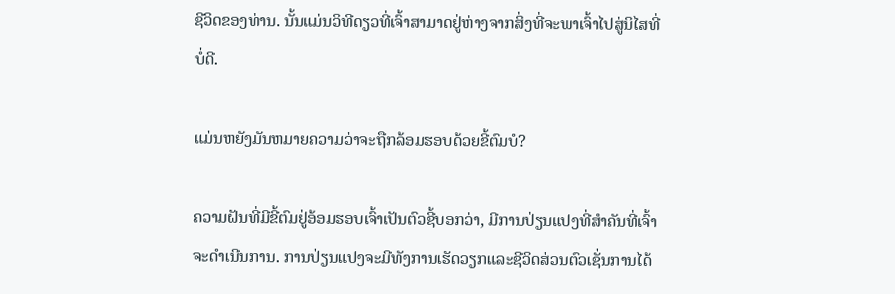ຊີວິດຂອງທ່ານ. ນັ້ນແມ່ນວິທີດຽວທີ່ເຈົ້າສາມາດຢູ່ຫ່າງຈາກສິ່ງທີ່ຈະພາເຈົ້າໄປສູ່ນິໄສທີ່ບໍ່ດີ.

ແມ່ນຫຍັງມັນຫມາຍຄວາມວ່າຈະຖືກລ້ອມຮອບດ້ວຍຂີ້ຕົມບໍ?

ຄວາມຝັນທີ່ມີຂີ້ຕົມຢູ່ອ້ອມຮອບເຈົ້າເປັນຕົວຊີ້ບອກວ່າ, ມີການປ່ຽນແປງທີ່ສໍາຄັນທີ່ເຈົ້າຈະດໍາເນີນການ. ການປ່ຽນແປງຈະມີທັງການເຮັດວຽກແລະຊີວິດສ່ວນຕົວເຊັ່ນການໄດ້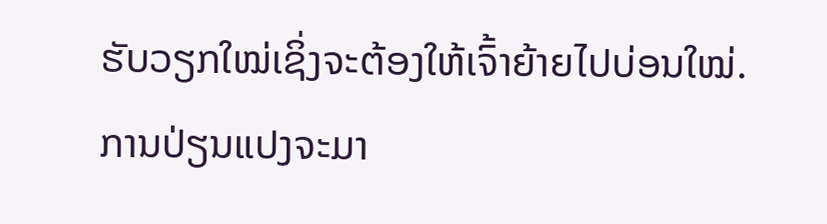ຮັບວຽກໃໝ່ເຊິ່ງຈະຕ້ອງໃຫ້ເຈົ້າຍ້າຍໄປບ່ອນໃໝ່. ການປ່ຽນແປງຈະມາ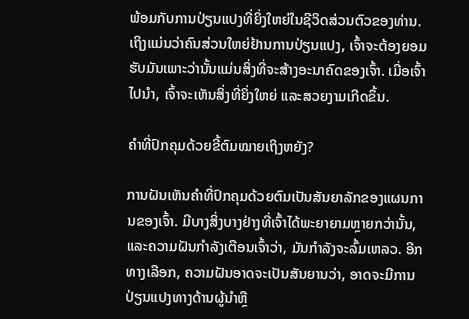ພ້ອມກັບການປ່ຽນແປງທີ່ຍິ່ງໃຫຍ່ໃນຊີວິດສ່ວນຕົວຂອງທ່ານ. ເຖິງແມ່ນວ່າຄົນສ່ວນໃຫຍ່ຢ້ານການປ່ຽນແປງ, ເຈົ້າຈະຕ້ອງຍອມຮັບມັນເພາະວ່ານັ້ນແມ່ນສິ່ງທີ່ຈະສ້າງອະນາຄົດຂອງເຈົ້າ. ເມື່ອເຈົ້າໄປນຳ, ເຈົ້າຈະເຫັນສິ່ງທີ່ຍິ່ງໃຫຍ່ ແລະສວຍງາມເກີດຂຶ້ນ.

ຄຳທີ່ປົກຄຸມດ້ວຍຂີ້ຕົມໝາຍເຖິງຫຍັງ?

ການຝັນເຫັນຄຳທີ່ປົກຄຸມດ້ວຍຕົມເປັນສັນຍາລັກຂອງແຜນການຂອງເຈົ້າ. ມີບາງສິ່ງບາງຢ່າງທີ່ເຈົ້າໄດ້ພະຍາຍາມຫຼາຍກວ່ານັ້ນ, ແລະຄວາມຝັນກໍາລັງເຕືອນເຈົ້າວ່າ, ມັນກໍາລັງຈະລົ້ມເຫລວ. ອີກທາງເລືອກ, ຄວາມຝັນອາດຈະເປັນສັນຍານວ່າ, ອາດຈະມີການປ່ຽນແປງທາງດ້ານຜູ້ນໍາຫຼື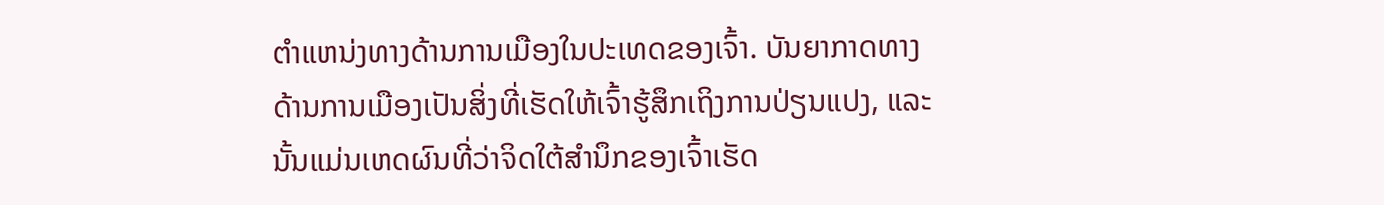ຕໍາແຫນ່ງທາງດ້ານການເມືອງໃນປະເທດຂອງເຈົ້າ. ບັນຍາກາດທາງດ້ານການເມືອງເປັນສິ່ງທີ່ເຮັດໃຫ້ເຈົ້າຮູ້ສຶກເຖິງການປ່ຽນແປງ, ແລະນັ້ນແມ່ນເຫດຜົນທີ່ວ່າຈິດໃຕ້ສຳນຶກຂອງເຈົ້າເຮັດ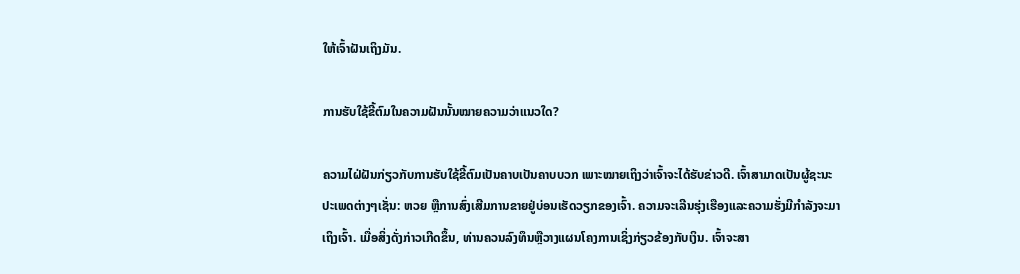ໃຫ້ເຈົ້າຝັນເຖິງມັນ.

ການຮັບໃຊ້ຂີ້ຕົມໃນຄວາມຝັນນັ້ນໝາຍຄວາມວ່າແນວໃດ?

ຄວາມໄຝ່ຝັນກ່ຽວກັບການຮັບໃຊ້ຂີ້ຕົມເປັນຄາບເປັນຄາບບວກ ເພາະໝາຍເຖິງວ່າເຈົ້າຈະໄດ້ຮັບຂ່າວດີ. ເຈົ້າສາມາດເປັນຜູ້ຊະນະປະເພດຕ່າງໆເຊັ່ນ: ຫວຍ ຫຼືການສົ່ງເສີມການຂາຍຢູ່ບ່ອນເຮັດວຽກຂອງເຈົ້າ. ຄວາມຈະເລີນຮຸ່ງເຮືອງແລະຄວາມຮັ່ງມີກໍາລັງຈະມາເຖິງເຈົ້າ. ເມື່ອສິ່ງດັ່ງກ່າວເກີດຂຶ້ນ, ທ່ານຄວນລົງທຶນຫຼືວາງແຜນໂຄງການເຊິ່ງກ່ຽວຂ້ອງກັບເງິນ. ເຈົ້າຈະສາ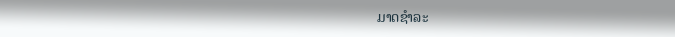ມາດຊໍາລະ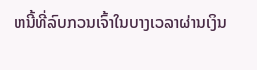ຫນີ້ທີ່ລົບກວນເຈົ້າໃນບາງເວລາຜ່ານເງິນ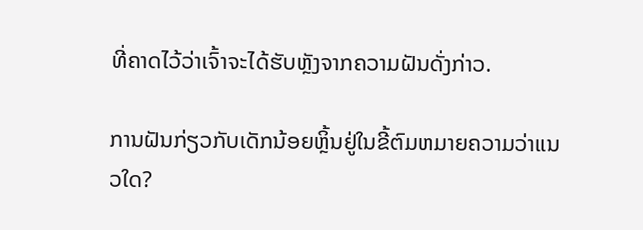ທີ່ຄາດໄວ້ວ່າເຈົ້າຈະໄດ້ຮັບຫຼັງຈາກຄວາມຝັນດັ່ງກ່າວ.

ການຝັນກ່ຽວກັບເດັກນ້ອຍຫຼິ້ນຢູ່ໃນຂີ້ຕົມຫມາຍຄວາມວ່າແນວໃດ?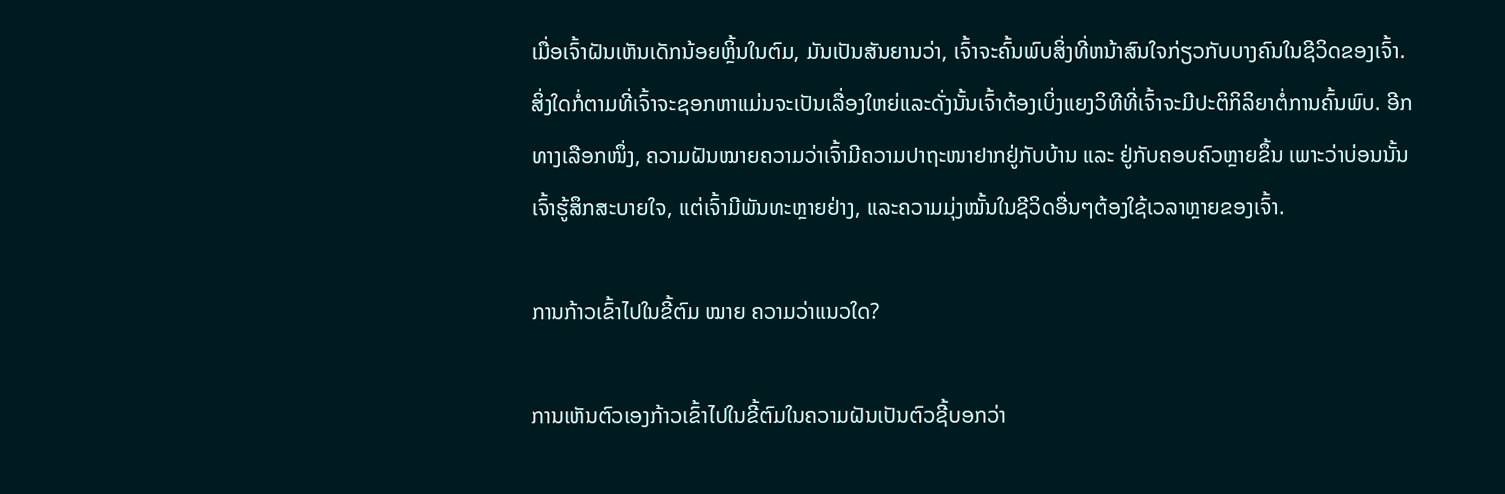ເມື່ອເຈົ້າຝັນເຫັນເດັກນ້ອຍຫຼິ້ນໃນຕົມ, ມັນເປັນສັນຍານວ່າ, ເຈົ້າຈະຄົ້ນພົບສິ່ງທີ່ຫນ້າສົນໃຈກ່ຽວກັບບາງຄົນໃນຊີວິດຂອງເຈົ້າ. ສິ່ງໃດກໍ່ຕາມທີ່ເຈົ້າຈະຊອກຫາແມ່ນຈະເປັນເລື່ອງໃຫຍ່ແລະດັ່ງນັ້ນເຈົ້າຕ້ອງເບິ່ງແຍງວິທີທີ່ເຈົ້າຈະມີປະຕິກິລິຍາຕໍ່ການຄົ້ນພົບ. ອີກທາງເລືອກໜຶ່ງ, ຄວາມຝັນໝາຍຄວາມວ່າເຈົ້າມີຄວາມປາຖະໜາຢາກຢູ່ກັບບ້ານ ແລະ ຢູ່ກັບຄອບຄົວຫຼາຍຂຶ້ນ ເພາະວ່າບ່ອນນັ້ນເຈົ້າຮູ້ສຶກສະບາຍໃຈ, ແຕ່ເຈົ້າມີພັນທະຫຼາຍຢ່າງ, ແລະຄວາມມຸ່ງໝັ້ນໃນຊີວິດອື່ນໆຕ້ອງໃຊ້ເວລາຫຼາຍຂອງເຈົ້າ.

ການກ້າວເຂົ້າໄປໃນຂີ້ຕົມ ໝາຍ ຄວາມວ່າແນວໃດ?

ການເຫັນຕົວເອງກ້າວເຂົ້າໄປໃນຂີ້ຕົມໃນຄວາມຝັນເປັນຕົວຊີ້ບອກວ່າ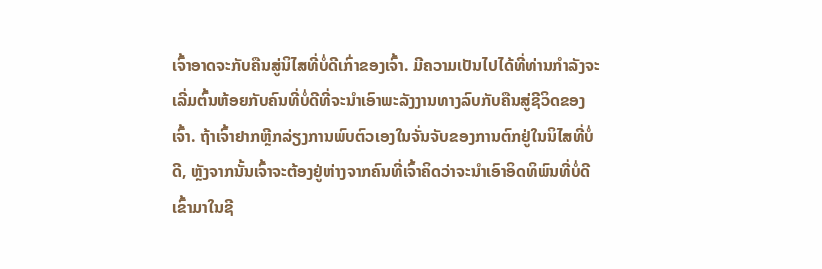ເຈົ້າອາດຈະກັບຄືນສູ່ນິໄສທີ່ບໍ່ດີເກົ່າຂອງເຈົ້າ. ມີຄວາມເປັນໄປໄດ້ທີ່ທ່ານກໍາລັງຈະເລີ່ມຕົ້ນຫ້ອຍກັບຄົນທີ່ບໍ່ດີທີ່ຈະນໍາເອົາພະລັງງານທາງລົບກັບຄືນສູ່ຊີວິດຂອງເຈົ້າ. ຖ້າເຈົ້າຢາກຫຼີກລ່ຽງການພົບຕົວເອງໃນຈັ່ນຈັບຂອງການຕົກຢູ່ໃນນິໄສທີ່ບໍ່ດີ, ຫຼັງຈາກນັ້ນເຈົ້າຈະຕ້ອງຢູ່ຫ່າງຈາກຄົນທີ່ເຈົ້າຄິດວ່າຈະນໍາເອົາອິດທິພົນທີ່ບໍ່ດີເຂົ້າມາໃນຊີ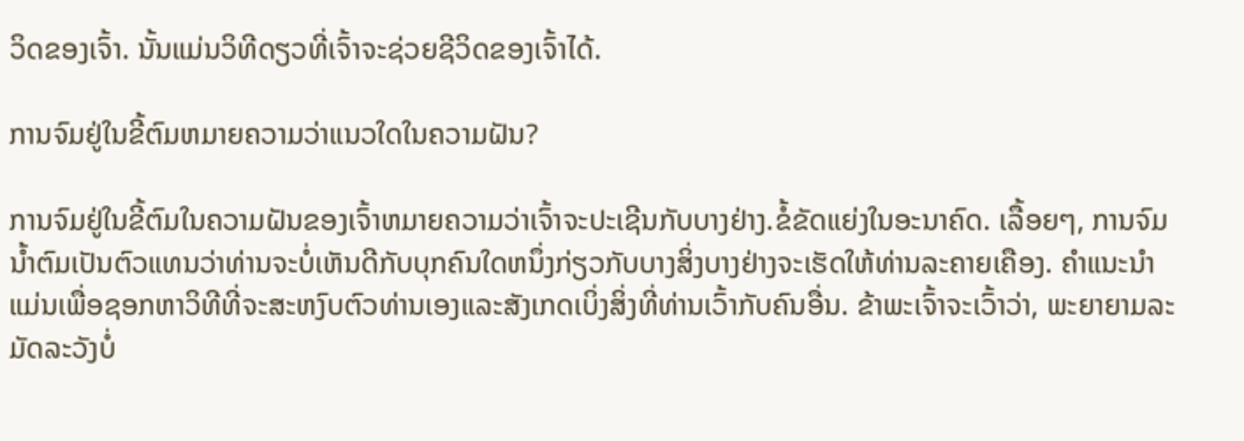ວິດຂອງເຈົ້າ. ນັ້ນແມ່ນວິທີດຽວທີ່ເຈົ້າຈະຊ່ວຍຊີວິດຂອງເຈົ້າໄດ້.

ການຈົມຢູ່ໃນຂີ້ຕົມຫມາຍຄວາມວ່າແນວໃດໃນຄວາມຝັນ?

ການຈົມຢູ່ໃນຂີ້ຕົມໃນຄວາມຝັນຂອງເຈົ້າຫມາຍຄວາມວ່າເຈົ້າຈະປະເຊີນກັບບາງຢ່າງ.ຂໍ້ຂັດແຍ່ງໃນອະນາຄົດ. ເລື້ອຍໆ, ການຈົມນ້ຳຕົມເປັນຕົວແທນວ່າທ່ານຈະບໍ່ເຫັນດີກັບບຸກຄົນໃດຫນຶ່ງກ່ຽວກັບບາງສິ່ງບາງຢ່າງຈະເຮັດໃຫ້ທ່ານລະຄາຍເຄືອງ. ຄໍາແນະນໍາແມ່ນເພື່ອຊອກຫາວິທີທີ່ຈະສະຫງົບຕົວທ່ານເອງແລະສັງເກດເບິ່ງສິ່ງທີ່ທ່ານເວົ້າກັບຄົນອື່ນ. ຂ້າພະເຈົ້າຈະເວົ້າວ່າ, ພະຍາຍາມລະມັດລະວັງບໍ່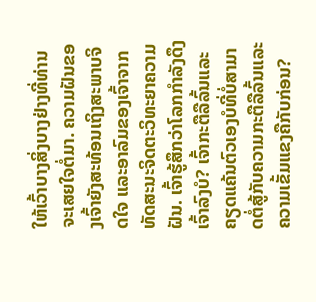ໃຫ້ເວົ້າບາງສິ່ງບາງຢ່າງທີ່ທ່ານຈະເສຍໃຈຕໍ່ມາ. ຄວາມຝັນຂອງເຈົ້າຍັງສະທ້ອນເຖິງສະພາບຈິດໃຈ ແລະອາລົມຂອງເຈົ້າຈາກທັດສະນະຈິດຕະວິທະຍາຄວາມຝັນ. ເຈົ້າຮູ້ສຶກວ່າໂລກກຳລັງດຶງເຈົ້າລົງບໍ? ເຈົ້າກະຕືລືລົ້ນແລະຄຽດແຄ້ນຕົວເອງບໍທີ່ບໍ່ສາມາດຕໍ່ສູ້ກັບຄວາມກະຕືລືລົ້ນແລະຄວາມເຂັ້ມແຂງຄືກັບກ່ອນ?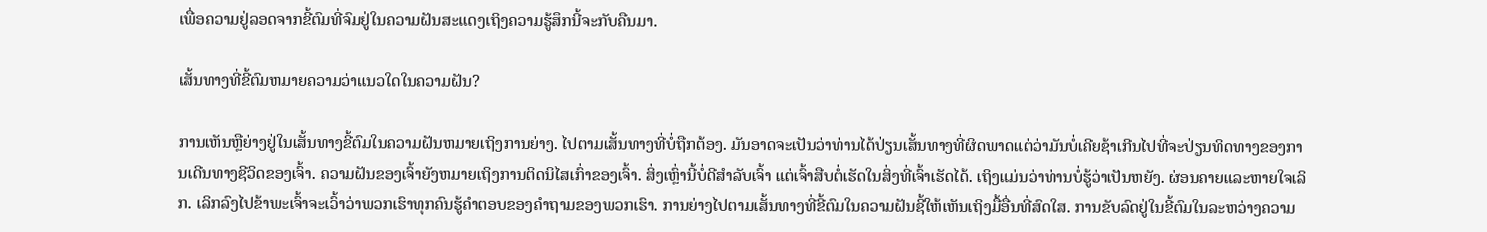ເພື່ອຄວາມຢູ່ລອດຈາກຂີ້ຕົມທີ່ຈົມຢູ່ໃນຄວາມຝັນສະແດງເຖິງຄວາມຮູ້ສຶກນີ້ຈະກັບຄືນມາ.

ເສັ້ນທາງທີ່ຂີ້ຕົມຫມາຍຄວາມວ່າແນວໃດໃນຄວາມຝັນ?

ການເຫັນຫຼືຍ່າງຢູ່ໃນເສັ້ນທາງຂີ້ຕົມໃນຄວາມຝັນຫມາຍເຖິງການຍ່າງ. ໄປຕາມເສັ້ນທາງທີ່ບໍ່ຖືກຕ້ອງ. ມັນອາດຈະເປັນວ່າທ່ານໄດ້ປ່ຽນເສັ້ນທາງທີ່ຜິດພາດແຕ່ວ່າມັນບໍ່ເຄີຍຊ້າເກີນໄປທີ່ຈະປ່ຽນທິດທາງຂອງການເດີນທາງຊີວິດຂອງເຈົ້າ. ຄວາມຝັນຂອງເຈົ້າຍັງຫມາຍເຖິງການຕິດນິໄສເກົ່າຂອງເຈົ້າ. ສິ່ງເຫຼົ່ານີ້ບໍ່ດີສຳລັບເຈົ້າ ແຕ່ເຈົ້າສືບຕໍ່ເຮັດໃນສິ່ງທີ່ເຈົ້າເຮັດໄດ້. ເຖິງແມ່ນວ່າທ່ານບໍ່ຮູ້ວ່າເປັນຫຍັງ. ຜ່ອນຄາຍແລະຫາຍໃຈເລິກ. ເລິກລົງໄປຂ້າພະເຈົ້າຈະເວົ້າວ່າພວກເຮົາທຸກຄົນຮູ້ຄໍາຕອບຂອງຄໍາຖາມຂອງພວກເຮົາ. ການຍ່າງໄປຕາມເສັ້ນທາງທີ່ຂີ້ຕົມໃນຄວາມຝັນຊີ້ໃຫ້ເຫັນເຖິງມື້ອື່ນທີ່ສົດໃສ. ການຂັບລົດຢູ່ໃນຂີ້ຕົມໃນລະຫວ່າງຄວາມ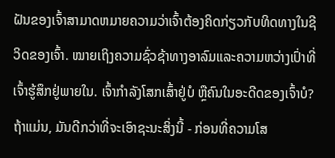ຝັນຂອງເຈົ້າສາມາດຫມາຍຄວາມວ່າເຈົ້າຕ້ອງຄິດກ່ຽວກັບທິດທາງໃນຊີວິດຂອງເຈົ້າ. ໝາຍເຖິງຄວາມຊົ່ວຊ້າທາງອາລົມແລະຄວາມຫວ່າງເປົ່າທີ່ເຈົ້າຮູ້ສຶກຢູ່ພາຍໃນ. ເຈົ້າກຳລັງໂສກເສົ້າຢູ່ບໍ ຫຼືຄົນໃນອະດີດຂອງເຈົ້າບໍ? ຖ້າແມ່ນ, ມັນດີກວ່າທີ່ຈະເອົາຊະນະສິ່ງນີ້ - ກ່ອນທີ່ຄວາມໂສ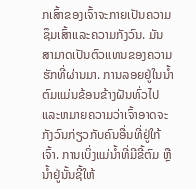ກເສົ້າຂອງເຈົ້າຈະກາຍເປັນຄວາມຊຶມເສົ້າແລະຄວາມກັງວົນ. ມັນສາມາດເປັນຕົວແທນຂອງຄວາມຮັກທີ່ຜ່ານມາ. ການລອຍຢູ່ໃນນ້ຳຕົມແມ່ນຂ້ອນຂ້າງຝັນທົ່ວໄປແລະຫມາຍຄວາມວ່າເຈົ້າອາດຈະກັງວົນກ່ຽວກັບຄົນອື່ນທີ່ຢູ່ໃກ້ເຈົ້າ. ການເບິ່ງແມ່ນ້ຳທີ່ມີຂີ້ຕົມ ຫຼືນ້ຳຢູ່ນັ້ນຊີ້ໃຫ້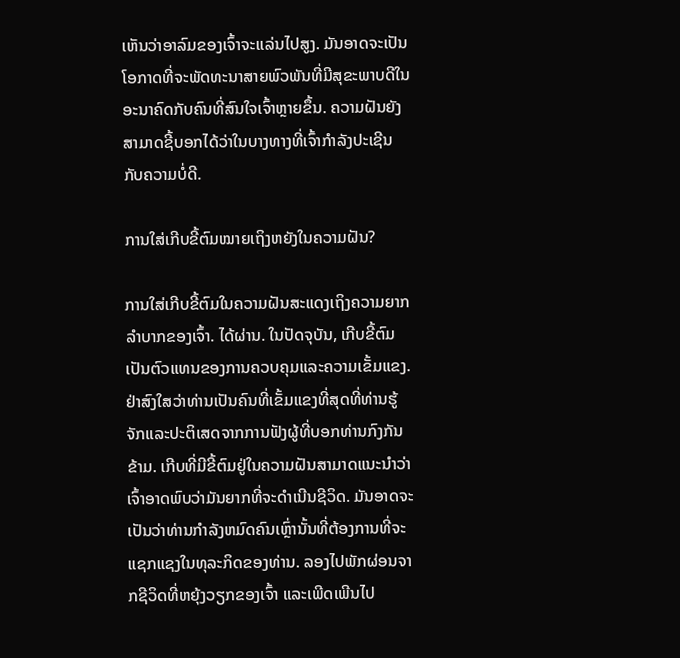ເຫັນວ່າອາລົມຂອງເຈົ້າຈະແລ່ນໄປສູງ. ມັນອາດຈະເປັນໂອກາດທີ່ຈະພັດທະນາສາຍພົວພັນທີ່ມີສຸຂະພາບດີໃນອະນາຄົດກັບຄົນທີ່ສົນໃຈເຈົ້າຫຼາຍຂຶ້ນ. ຄວາມຝັນຍັງສາມາດຊີ້ບອກໄດ້ວ່າໃນບາງທາງທີ່ເຈົ້າກຳລັງປະເຊີນກັບຄວາມບໍ່ດີ.

ການໃສ່ເກີບຂີ້ຕົມໝາຍເຖິງຫຍັງໃນຄວາມຝັນ?

ການໃສ່ເກີບຂີ້ຕົມໃນຄວາມຝັນສະແດງເຖິງຄວາມຍາກລຳບາກຂອງເຈົ້າ. ໄດ້ຜ່ານ. ໃນປັດຈຸບັນ, ເກີບຂີ້ຕົມເປັນຕົວແທນຂອງການຄວບຄຸມແລະຄວາມເຂັ້ມແຂງ. ຢ່າສົງໃສວ່າທ່ານເປັນຄົນທີ່ເຂັ້ມແຂງທີ່ສຸດທີ່ທ່ານຮູ້ຈັກແລະປະຕິເສດຈາກການຟັງຜູ້ທີ່ບອກທ່ານກົງກັນຂ້າມ. ເກີບທີ່ມີຂີ້ຕົມຢູ່ໃນຄວາມຝັນສາມາດແນະນໍາວ່າເຈົ້າອາດພົບວ່າມັນຍາກທີ່ຈະດໍາເນີນຊີວິດ. ມັນອາດຈະເປັນວ່າທ່ານກໍາລັງຫມົດຄົນເຫຼົ່ານັ້ນທີ່ຕ້ອງການທີ່ຈະແຊກແຊງໃນທຸລະກິດຂອງທ່ານ. ລອງໄປພັກຜ່ອນຈາກຊີວິດທີ່ຫຍຸ້ງວຽກຂອງເຈົ້າ ແລະເພີດເພີນໄປ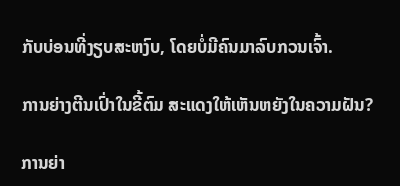ກັບບ່ອນທີ່ງຽບສະຫງົບ, ໂດຍບໍ່ມີຄົນມາລົບກວນເຈົ້າ.

ການຍ່າງຕີນເປົ່າໃນຂີ້ຕົມ ສະແດງໃຫ້ເຫັນຫຍັງໃນຄວາມຝັນ?

ການຍ່າ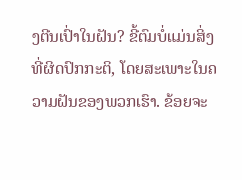ງຕີນເປົ່າໃນຝັນ? ຂີ້ຕົມບໍ່ແມ່ນສິ່ງທີ່ຜິດປົກກະຕິ, ໂດຍສະເພາະໃນຄວາມຝັນຂອງພວກເຮົາ. ຂ້ອຍຈະ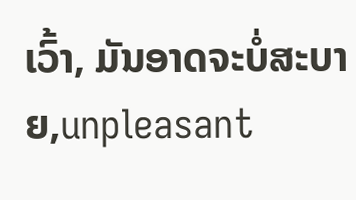ເວົ້າ, ມັນອາດຈະບໍ່ສະບາຍ,unpleasant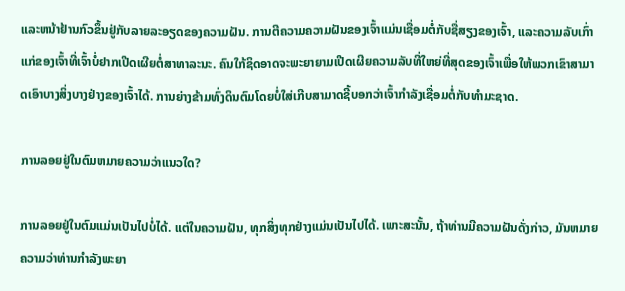ແລະຫນ້າຢ້ານກົວຂຶ້ນຢູ່ກັບລາຍລະອຽດຂອງຄວາມຝັນ. ການຕີຄວາມຄວາມຝັນຂອງເຈົ້າແມ່ນເຊື່ອມຕໍ່ກັບຊື່ສຽງຂອງເຈົ້າ, ແລະຄວາມລັບເກົ່າແກ່ຂອງເຈົ້າທີ່ເຈົ້າບໍ່ຢາກເປີດເຜີຍຕໍ່ສາທາລະນະ. ຄົນໃກ້ຊິດອາດຈະພະຍາຍາມເປີດເຜີຍຄວາມລັບທີ່ໃຫຍ່ທີ່ສຸດຂອງເຈົ້າເພື່ອໃຫ້ພວກເຂົາສາມາດເອົາບາງສິ່ງບາງຢ່າງຂອງເຈົ້າໄດ້. ການຍ່າງຂ້າມທົ່ງດິນຕົມໂດຍບໍ່ໃສ່ເກີບສາມາດຊີ້ບອກວ່າເຈົ້າກໍາລັງເຊື່ອມຕໍ່ກັບທໍາມະຊາດ.

ການລອຍຢູ່ໃນຕົມຫມາຍຄວາມວ່າແນວໃດ?

ການລອຍຢູ່ໃນຕົມແມ່ນເປັນໄປບໍ່ໄດ້. ແຕ່ໃນຄວາມຝັນ, ທຸກສິ່ງທຸກຢ່າງແມ່ນເປັນໄປໄດ້. ເພາະສະນັ້ນ, ຖ້າທ່ານມີຄວາມຝັນດັ່ງກ່າວ, ມັນຫມາຍຄວາມວ່າທ່ານກໍາລັງພະຍາ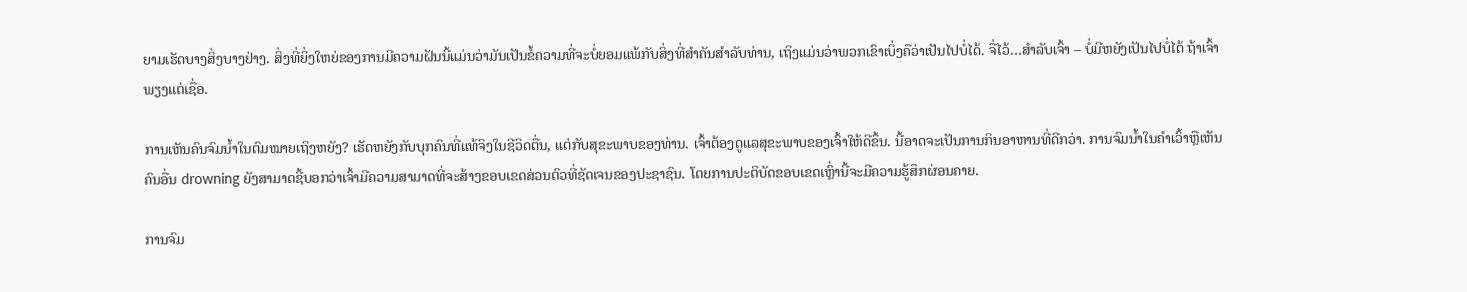ຍາມເຮັດບາງສິ່ງບາງຢ່າງ. ສິ່ງທີ່ຍິ່ງໃຫຍ່ຂອງການມີຄວາມຝັນນີ້ແມ່ນວ່າມັນເປັນຂໍ້ຄວາມທີ່ຈະບໍ່ຍອມແພ້ກັບສິ່ງທີ່ສໍາຄັນສໍາລັບທ່ານ, ເຖິງແມ່ນວ່າພວກເຂົາເບິ່ງຄືວ່າເປັນໄປບໍ່ໄດ້. ຈື່ໄວ້…ສຳລັບເຈົ້າ – ບໍ່ມີຫຍັງເປັນໄປບໍ່ໄດ້ ຖ້າເຈົ້າພຽງແຕ່ເຊື່ອ.

ການເຫັນຄົນຈົມນ້ຳໃນຕົມໝາຍເຖິງຫຍັງ? ເຮັດຫຍັງກັບບຸກຄົນທີ່ແທ້ຈິງໃນຊີວິດຕື່ນ, ແຕ່ກັບສຸຂະພາບຂອງທ່ານ. ເຈົ້າຕ້ອງດູແລສຸຂະພາບຂອງເຈົ້າໃຫ້ດີຂຶ້ນ. ນີ້ອາດຈະເປັນການກິນອາຫານທີ່ດີກວ່າ. ການຈົມນ້ຳໃນຄໍາເວົ້າຫຼືເຫັນຄົນອື່ນ drowning ຍັງສາມາດຊີ້ບອກວ່າເຈົ້າມີຄວາມສາມາດທີ່ຈະສ້າງຂອບເຂດສ່ວນຕົວທີ່ຊັດເຈນຂອງປະຊາຊົນ. ໂດຍການປະຕິບັດຂອບເຂດເຫຼົ່ານີ້ຈະມີຄວາມຮູ້ສຶກຜ່ອນຄາຍ.

ການຈົມ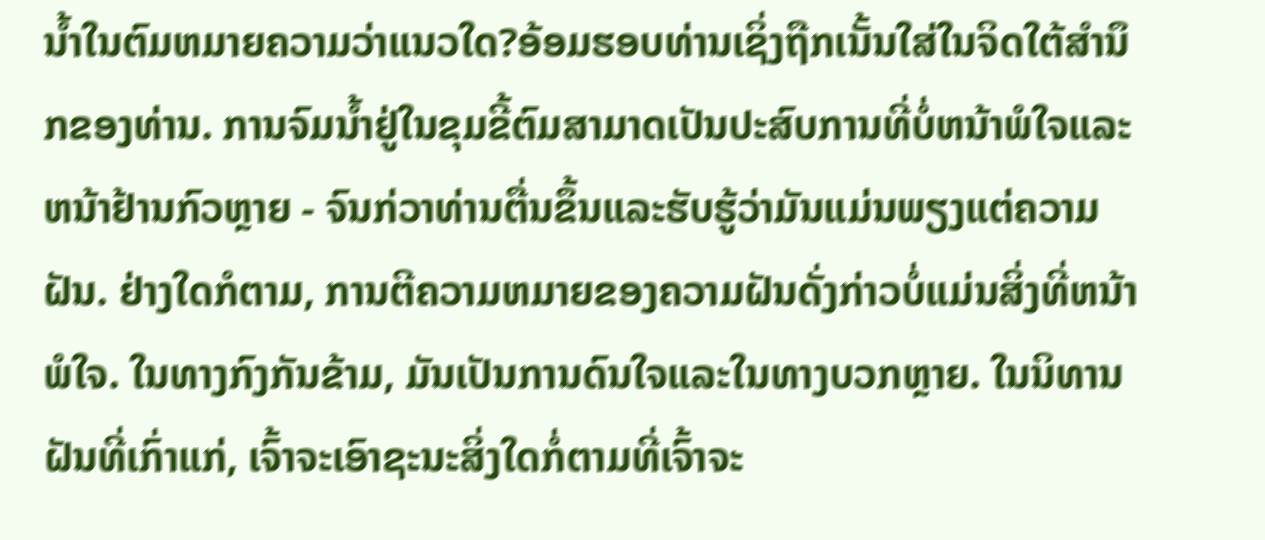ນ້ຳໃນຕົມຫມາຍຄວາມວ່າແນວໃດ?ອ້ອມຮອບທ່ານເຊິ່ງຖືກເນັ້ນໃສ່ໃນຈິດໃຕ້ສໍານຶກຂອງທ່ານ. ການຈົມນ້ຳຢູ່ໃນຂຸມຂີ້ຕົມສາມາດເປັນປະສົບການທີ່ບໍ່ຫນ້າພໍໃຈແລະຫນ້າຢ້ານກົວຫຼາຍ - ຈົນກ່ວາທ່ານຕື່ນຂຶ້ນແລະຮັບຮູ້ວ່າມັນແມ່ນພຽງແຕ່ຄວາມຝັນ. ຢ່າງໃດກໍຕາມ, ການຕີຄວາມຫມາຍຂອງຄວາມຝັນດັ່ງກ່າວບໍ່ແມ່ນສິ່ງທີ່ຫນ້າພໍໃຈ. ໃນທາງກົງກັນຂ້າມ, ມັນເປັນການດົນໃຈແລະໃນທາງບວກຫຼາຍ. ໃນນິທານຝັນທີ່ເກົ່າແກ່, ເຈົ້າຈະເອົາຊະນະສິ່ງໃດກໍ່ຕາມທີ່ເຈົ້າຈະ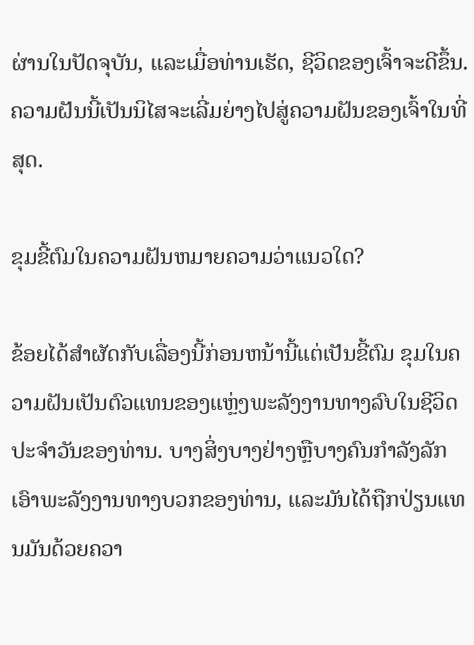ຜ່ານໃນປັດຈຸບັນ, ແລະເມື່ອທ່ານເຮັດ, ຊີວິດຂອງເຈົ້າຈະດີຂຶ້ນ. ຄວາມຝັນນີ້ເປັນນິໄສຈະເລີ່ມຍ່າງໄປສູ່ຄວາມຝັນຂອງເຈົ້າໃນທີ່ສຸດ.

ຂຸມຂີ້ຕົມໃນຄວາມຝັນຫມາຍຄວາມວ່າແນວໃດ?

ຂ້ອຍໄດ້ສໍາຜັດກັບເລື່ອງນີ້ກ່ອນຫນ້ານີ້ແຕ່ເປັນຂີ້ຕົມ ຂຸມໃນຄວາມຝັນເປັນຕົວແທນຂອງແຫຼ່ງພະລັງງານທາງລົບໃນຊີວິດປະຈໍາວັນຂອງທ່ານ. ບາງສິ່ງບາງຢ່າງຫຼືບາງຄົນກໍາລັງລັກເອົາພະລັງງານທາງບວກຂອງທ່ານ, ແລະມັນໄດ້ຖືກປ່ຽນແທນມັນດ້ວຍຄວາ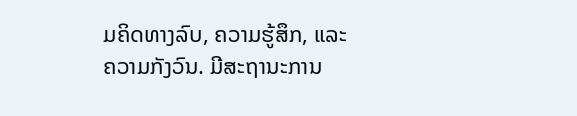ມຄິດທາງລົບ, ຄວາມຮູ້ສຶກ, ແລະຄວາມກັງວົນ. ມີສະຖານະການ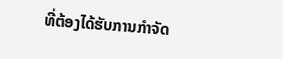ທີ່ຕ້ອງໄດ້ຮັບການກໍາຈັດ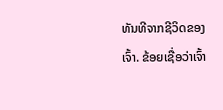ທັນທີຈາກຊີວິດຂອງເຈົ້າ. ຂ້ອຍເຊື່ອວ່າເຈົ້າ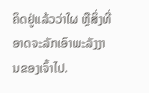ຄິດຢູ່ແລ້ວວ່າໃຜ ຫຼືສິ່ງທີ່ອາດຈະລັກເອົາພະລັງງານຂອງເຈົ້າໄປ.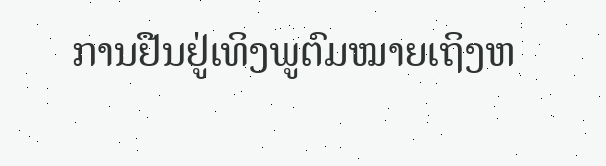ການຢືນຢູ່ເທິງພູຕົມໝາຍເຖິງຫ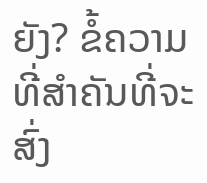ຍັງ? ຂໍ້ຄວາມທີ່ສໍາຄັນທີ່ຈະສົ່ງ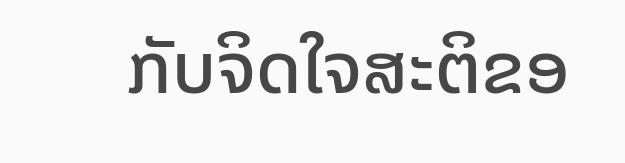ກັບຈິດໃຈສະຕິຂອ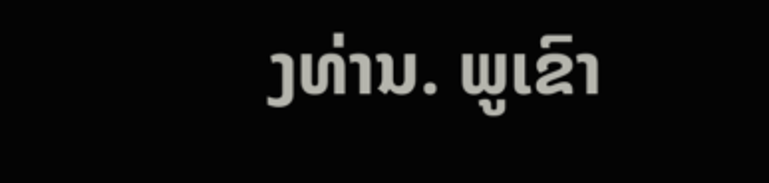ງທ່ານ. ພູເຂົາ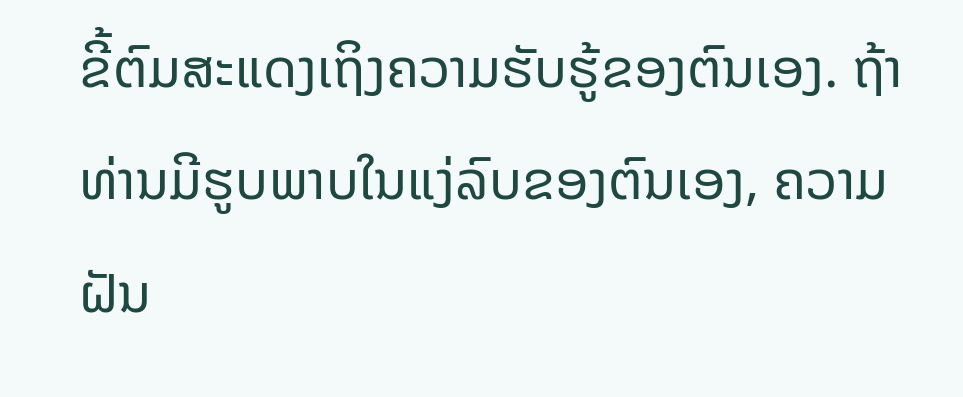ຂີ້ຕົມສະແດງເຖິງຄວາມຮັບຮູ້ຂອງຕົນເອງ. ຖ້າທ່ານມີຮູບພາບໃນແງ່ລົບຂອງຕົນເອງ, ຄວາມຝັນ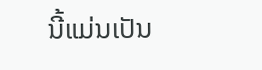ນີ້ແມ່ນເປັນ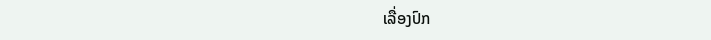ເລື່ອງປົກ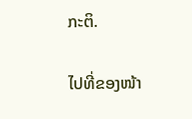ກະຕິ.

ໄປທີ່ຂອງໜ້າ